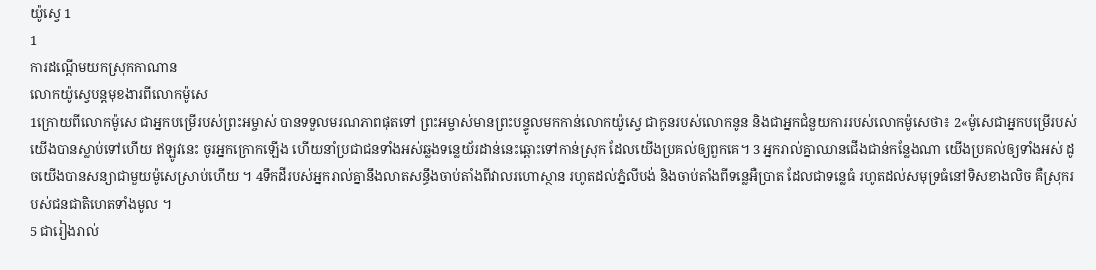យ៉ូស្វេ 1
1
ការដណ្ដើមយកស្រុកកាណាន
លោកយ៉ូស្វេបន្តមុខងារពីលោកម៉ូសេ
1ក្រោយពីលោកម៉ូសេ ជាអ្នកបម្រើរបស់ព្រះអម្ចាស់ បានទទួលមរណភាពផុតទៅ ព្រះអម្ចាស់មានព្រះបន្ទូលមកកាន់លោកយ៉ូស្វេ ជាកូនរបស់លោកនូន និងជាអ្នកជំនួយការរបស់លោកម៉ូសេថា៖ 2«ម៉ូសេជាអ្នកបម្រើរបស់យើងបានស្លាប់ទៅហើយ ឥឡូវនេះ ចូរអ្នកក្រោកឡើង ហើយនាំប្រជាជនទាំងអស់ឆ្លងទន្លេយ័រដាន់នេះឆ្ពោះទៅកាន់ស្រុក ដែលយើងប្រគល់ឲ្យពួកគេ។ 3 អ្នករាល់គ្នាឈានជើងជាន់កន្លែងណា យើងប្រគល់ឲ្យទាំងអស់ ដូចយើងបានសន្យាជាមួយម៉ូសេស្រាប់ហើយ ។ 4ទឹកដីរបស់អ្នករាល់គ្នានឹងលាតសន្ធឹងចាប់តាំងពីវាលរហោស្ថាន រហូតដល់ភ្នំលីបង់ និងចាប់តាំងពីទន្លេអឺប្រាត ដែលជាទន្លេធំ រហូតដល់សមុទ្រធំនៅទិសខាងលិច គឺស្រុករបស់ជនជាតិហេតទាំងមូល ។
5 ជារៀងរាល់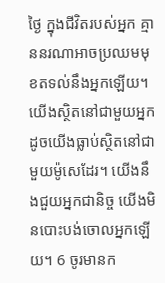ថ្ងៃ ក្នុងជីវិតរបស់អ្នក គ្មាននរណាអាចប្រឈមមុខតទល់នឹងអ្នកឡើយ។ យើងស្ថិតនៅជាមួយអ្នក ដូចយើងធ្លាប់ស្ថិតនៅជាមួយម៉ូសេដែរ។ យើងនឹងជួយអ្នកជានិច្ច យើងមិនបោះបង់ចោលអ្នកឡើយ។ 6 ចូរមានក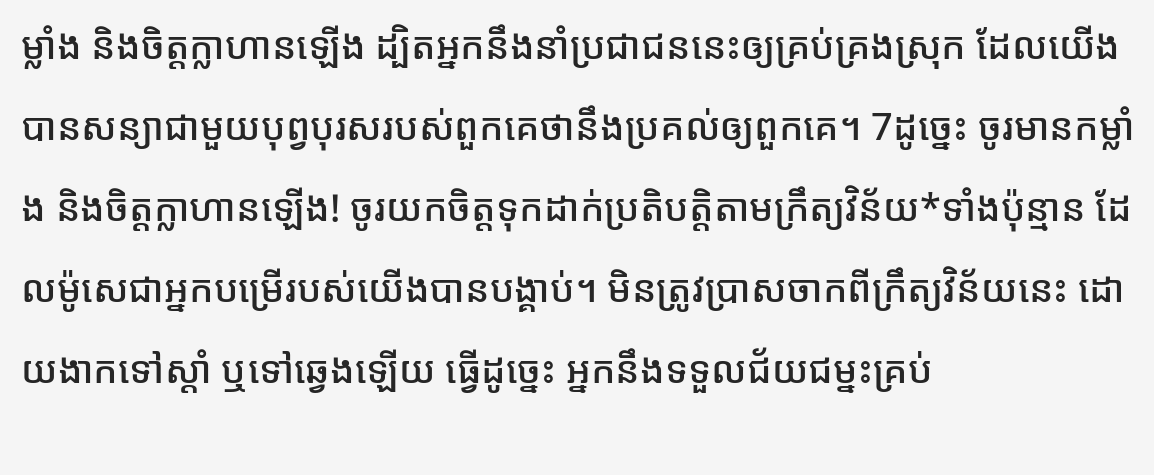ម្លាំង និងចិត្តក្លាហានឡើង ដ្បិតអ្នកនឹងនាំប្រជាជននេះឲ្យគ្រប់គ្រងស្រុក ដែលយើងបានសន្យាជាមួយបុព្វបុរសរបស់ពួកគេថានឹងប្រគល់ឲ្យពួកគេ។ 7ដូច្នេះ ចូរមានកម្លាំង និងចិត្តក្លាហានឡើង! ចូរយកចិត្តទុកដាក់ប្រតិបត្តិតាមក្រឹត្យវិន័យ*ទាំងប៉ុន្មាន ដែលម៉ូសេជាអ្នកបម្រើរបស់យើងបានបង្គាប់។ មិនត្រូវប្រាសចាកពីក្រឹត្យវិន័យនេះ ដោយងាកទៅស្ដាំ ឬទៅឆ្វេងឡើយ ធ្វើដូច្នេះ អ្នកនឹងទទួលជ័យជម្នះគ្រប់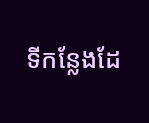ទីកន្លែងដែ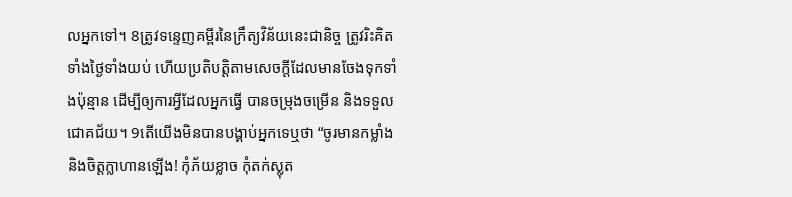លអ្នកទៅ។ 8ត្រូវទន្ទេញគម្ពីរនៃក្រឹត្យវិន័យនេះជានិច្ច ត្រូវរិះគិតទាំងថ្ងៃទាំងយប់ ហើយប្រតិបត្តិតាមសេចក្ដីដែលមានចែងទុកទាំងប៉ុន្មាន ដើម្បីឲ្យការអ្វីដែលអ្នកធ្វើ បានចម្រុងចម្រើន និងទទួលជោគជ័យ។ 9តើយើងមិនបានបង្គាប់អ្នកទេឬថា “ចូរមានកម្លាំង និងចិត្តក្លាហានឡើង! កុំភ័យខ្លាច កុំតក់ស្លុត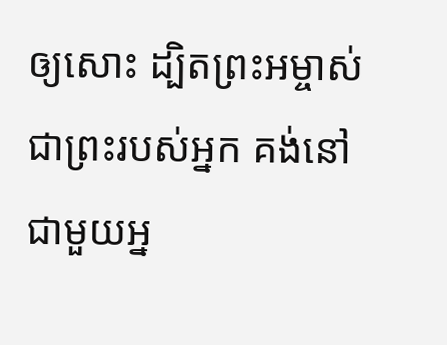ឲ្យសោះ ដ្បិតព្រះអម្ចាស់ ជាព្រះរបស់អ្នក គង់នៅជាមួយអ្ន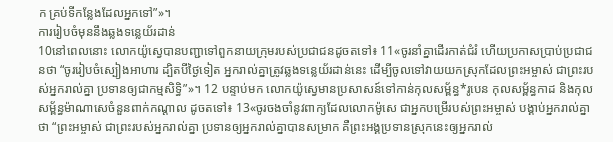ក គ្រប់ទីកន្លែងដែលអ្នកទៅ”»។
ការរៀបចំមុននឹងឆ្លងទន្លេយ័រដាន់
10នៅពេលនោះ លោកយ៉ូស្វេបានបញ្ជាទៅពួកនាយក្រុមរបស់ប្រជាជនដូចតទៅ៖ 11«ចូរនាំគ្នាដើរកាត់ជំរំ ហើយប្រកាសប្រាប់ប្រជាជនថា “ចូររៀបចំស្បៀងអាហារ ដ្បិតបីថ្ងៃទៀត អ្នករាល់គ្នាត្រូវឆ្លងទន្លេយ័រដាន់នេះ ដើម្បីចូលទៅវាយយកស្រុកដែលព្រះអម្ចាស់ ជាព្រះរបស់អ្នករាល់គ្នា ប្រទានឲ្យជាកម្មសិទ្ធិ”»។ 12 បន្ទាប់មក លោកយ៉ូស្វេមានប្រសាសន៍ទៅកាន់កុលសម្ព័ន្ធ*រូបេន កុលសម្ព័ន្ធកាដ និងកុលសម្ព័ន្ធម៉ាណាសេចំនួនពាក់កណ្ដាល ដូចតទៅ៖ 13«ចូរចងចាំនូវពាក្យដែលលោកម៉ូសេ ជាអ្នកបម្រើរបស់ព្រះអម្ចាស់ បង្គាប់អ្នករាល់គ្នាថា “ព្រះអម្ចាស់ ជាព្រះរបស់អ្នករាល់គ្នា ប្រទានឲ្យអ្នករាល់គ្នាបានសម្រាក គឺព្រះអង្គប្រទានស្រុកនេះឲ្យអ្នករាល់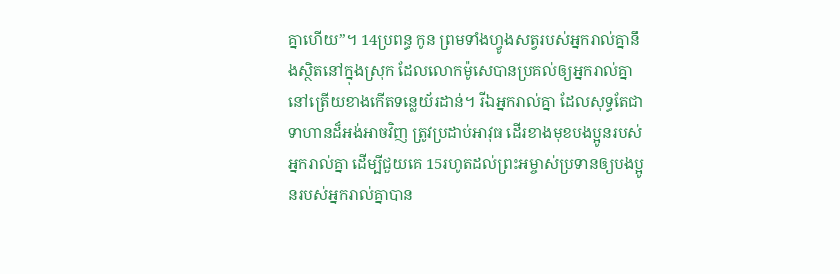គ្នាហើយ”។ 14ប្រពន្ធ កូន ព្រមទាំងហ្វូងសត្វរបស់អ្នករាល់គ្នានឹងស្ថិតនៅក្នុងស្រុក ដែលលោកម៉ូសេបានប្រគល់ឲ្យអ្នករាល់គ្នា នៅត្រើយខាងកើតទន្លេយ័រដាន់។ រីឯអ្នករាល់គ្នា ដែលសុទ្ធតែជាទាហានដ៏អង់អាចវិញ ត្រូវប្រដាប់អាវុធ ដើរខាងមុខបងប្អូនរបស់អ្នករាល់គ្នា ដើម្បីជួយគេ 15រហូតដល់ព្រះអម្ចាស់ប្រទានឲ្យបងប្អូនរបស់អ្នករាល់គ្នាបាន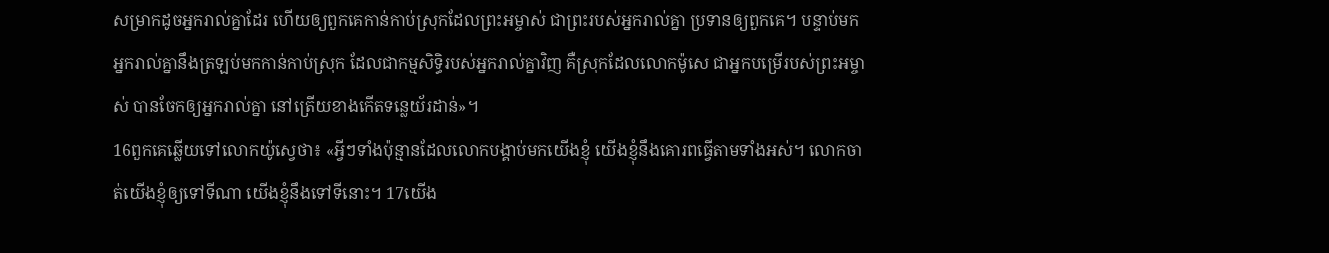សម្រាកដូចអ្នករាល់គ្នាដែរ ហើយឲ្យពួកគេកាន់កាប់ស្រុកដែលព្រះអម្ចាស់ ជាព្រះរបស់អ្នករាល់គ្នា ប្រទានឲ្យពួកគេ។ បន្ទាប់មក អ្នករាល់គ្នានឹងត្រឡប់មកកាន់កាប់ស្រុក ដែលជាកម្មសិទ្ធិរបស់អ្នករាល់គ្នាវិញ គឺស្រុកដែលលោកម៉ូសេ ជាអ្នកបម្រើរបស់ព្រះអម្ចាស់ បានចែកឲ្យអ្នករាល់គ្នា នៅត្រើយខាងកើតទន្លេយ័រដាន់»។
16ពួកគេឆ្លើយទៅលោកយ៉ូស្វេថា៖ «អ្វីៗទាំងប៉ុន្មានដែលលោកបង្គាប់មកយើងខ្ញុំ យើងខ្ញុំនឹងគោរពធ្វើតាមទាំងអស់។ លោកចាត់យើងខ្ញុំឲ្យទៅទីណា យើងខ្ញុំនឹងទៅទីនោះ។ 17យើង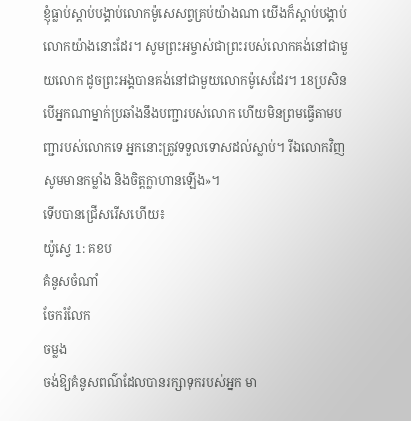ខ្ញុំធ្លាប់ស្ដាប់បង្គាប់លោកម៉ូសេសព្វគ្រប់យ៉ាងណា យើងក៏ស្ដាប់បង្គាប់លោកយ៉ាងនោះដែរ។ សូមព្រះអម្ចាស់ជាព្រះរបស់លោកគង់នៅជាមួយលោក ដូចព្រះអង្គបានគង់នៅជាមួយលោកម៉ូសេដែរ។ 18ប្រសិនបើអ្នកណាម្នាក់ប្រឆាំងនឹងបញ្ជារបស់លោក ហើយមិនព្រមធ្វើតាមបញ្ជារបស់លោកទេ អ្នកនោះត្រូវទទួលទោសដល់ស្លាប់។ រីឯលោកវិញ សូមមានកម្លាំង និងចិត្តក្លាហានឡើង»។
ទើបបានជ្រើសរើសហើយ៖
យ៉ូស្វេ 1: គខប
គំនូសចំណាំ
ចែករំលែក
ចម្លង
ចង់ឱ្យគំនូសពណ៌ដែលបានរក្សាទុករបស់អ្នក មា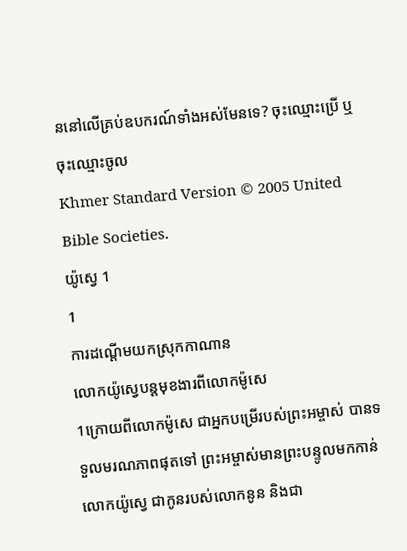ននៅលើគ្រប់ឧបករណ៍ទាំងអស់មែនទេ? ចុះឈ្មោះប្រើ ឬចុះឈ្មោះចូល
Khmer Standard Version © 2005 United Bible Societies.
យ៉ូស្វេ 1
1
ការដណ្ដើមយកស្រុកកាណាន
លោកយ៉ូស្វេបន្តមុខងារពីលោកម៉ូសេ
1ក្រោយពីលោកម៉ូសេ ជាអ្នកបម្រើរបស់ព្រះអម្ចាស់ បានទទួលមរណភាពផុតទៅ ព្រះអម្ចាស់មានព្រះបន្ទូលមកកាន់លោកយ៉ូស្វេ ជាកូនរបស់លោកនូន និងជា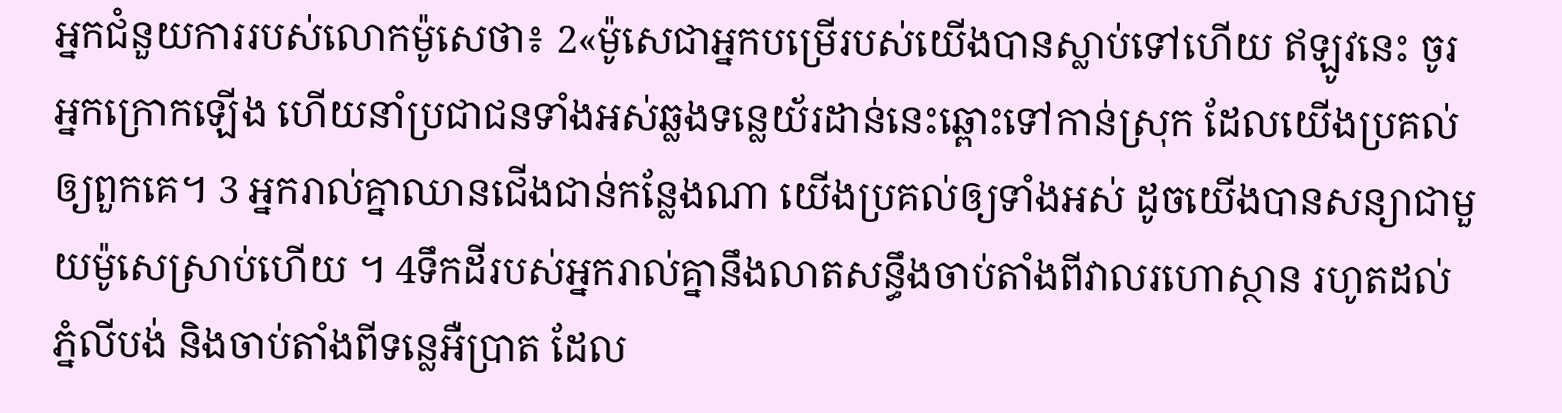អ្នកជំនួយការរបស់លោកម៉ូសេថា៖ 2«ម៉ូសេជាអ្នកបម្រើរបស់យើងបានស្លាប់ទៅហើយ ឥឡូវនេះ ចូរអ្នកក្រោកឡើង ហើយនាំប្រជាជនទាំងអស់ឆ្លងទន្លេយ័រដាន់នេះឆ្ពោះទៅកាន់ស្រុក ដែលយើងប្រគល់ឲ្យពួកគេ។ 3 អ្នករាល់គ្នាឈានជើងជាន់កន្លែងណា យើងប្រគល់ឲ្យទាំងអស់ ដូចយើងបានសន្យាជាមួយម៉ូសេស្រាប់ហើយ ។ 4ទឹកដីរបស់អ្នករាល់គ្នានឹងលាតសន្ធឹងចាប់តាំងពីវាលរហោស្ថាន រហូតដល់ភ្នំលីបង់ និងចាប់តាំងពីទន្លេអឺប្រាត ដែល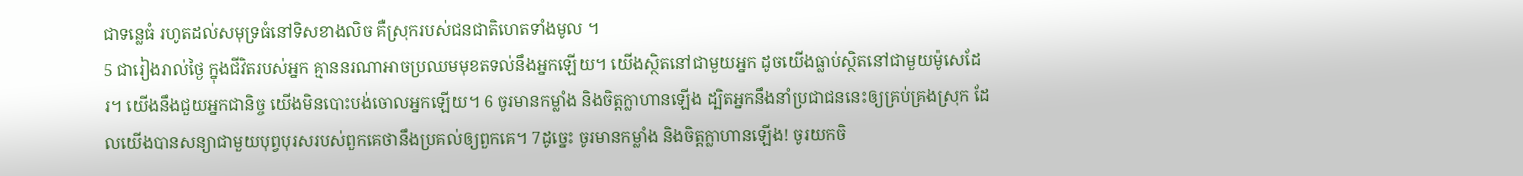ជាទន្លេធំ រហូតដល់សមុទ្រធំនៅទិសខាងលិច គឺស្រុករបស់ជនជាតិហេតទាំងមូល ។
5 ជារៀងរាល់ថ្ងៃ ក្នុងជីវិតរបស់អ្នក គ្មាននរណាអាចប្រឈមមុខតទល់នឹងអ្នកឡើយ។ យើងស្ថិតនៅជាមួយអ្នក ដូចយើងធ្លាប់ស្ថិតនៅជាមួយម៉ូសេដែរ។ យើងនឹងជួយអ្នកជានិច្ច យើងមិនបោះបង់ចោលអ្នកឡើយ។ 6 ចូរមានកម្លាំង និងចិត្តក្លាហានឡើង ដ្បិតអ្នកនឹងនាំប្រជាជននេះឲ្យគ្រប់គ្រងស្រុក ដែលយើងបានសន្យាជាមួយបុព្វបុរសរបស់ពួកគេថានឹងប្រគល់ឲ្យពួកគេ។ 7ដូច្នេះ ចូរមានកម្លាំង និងចិត្តក្លាហានឡើង! ចូរយកចិ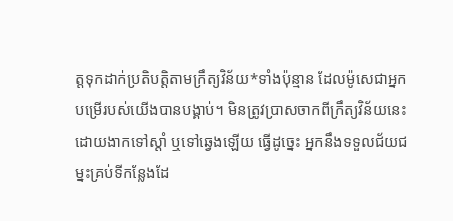ត្តទុកដាក់ប្រតិបត្តិតាមក្រឹត្យវិន័យ*ទាំងប៉ុន្មាន ដែលម៉ូសេជាអ្នកបម្រើរបស់យើងបានបង្គាប់។ មិនត្រូវប្រាសចាកពីក្រឹត្យវិន័យនេះ ដោយងាកទៅស្ដាំ ឬទៅឆ្វេងឡើយ ធ្វើដូច្នេះ អ្នកនឹងទទួលជ័យជម្នះគ្រប់ទីកន្លែងដែ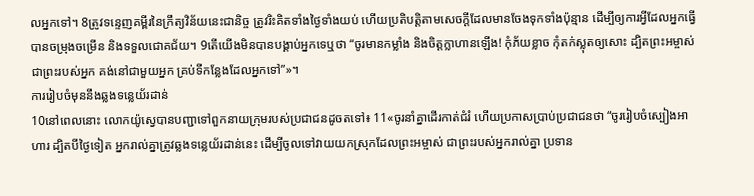លអ្នកទៅ។ 8ត្រូវទន្ទេញគម្ពីរនៃក្រឹត្យវិន័យនេះជានិច្ច ត្រូវរិះគិតទាំងថ្ងៃទាំងយប់ ហើយប្រតិបត្តិតាមសេចក្ដីដែលមានចែងទុកទាំងប៉ុន្មាន ដើម្បីឲ្យការអ្វីដែលអ្នកធ្វើ បានចម្រុងចម្រើន និងទទួលជោគជ័យ។ 9តើយើងមិនបានបង្គាប់អ្នកទេឬថា “ចូរមានកម្លាំង និងចិត្តក្លាហានឡើង! កុំភ័យខ្លាច កុំតក់ស្លុតឲ្យសោះ ដ្បិតព្រះអម្ចាស់ ជាព្រះរបស់អ្នក គង់នៅជាមួយអ្នក គ្រប់ទីកន្លែងដែលអ្នកទៅ”»។
ការរៀបចំមុននឹងឆ្លងទន្លេយ័រដាន់
10នៅពេលនោះ លោកយ៉ូស្វេបានបញ្ជាទៅពួកនាយក្រុមរបស់ប្រជាជនដូចតទៅ៖ 11«ចូរនាំគ្នាដើរកាត់ជំរំ ហើយប្រកាសប្រាប់ប្រជាជនថា “ចូររៀបចំស្បៀងអាហារ ដ្បិតបីថ្ងៃទៀត អ្នករាល់គ្នាត្រូវឆ្លងទន្លេយ័រដាន់នេះ ដើម្បីចូលទៅវាយយកស្រុកដែលព្រះអម្ចាស់ ជាព្រះរបស់អ្នករាល់គ្នា ប្រទាន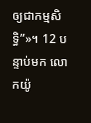ឲ្យជាកម្មសិទ្ធិ”»។ 12 បន្ទាប់មក លោកយ៉ូ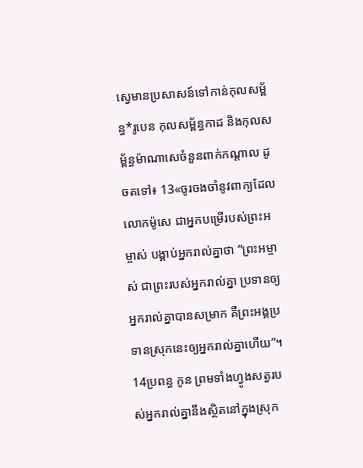ស្វេមានប្រសាសន៍ទៅកាន់កុលសម្ព័ន្ធ*រូបេន កុលសម្ព័ន្ធកាដ និងកុលសម្ព័ន្ធម៉ាណាសេចំនួនពាក់កណ្ដាល ដូចតទៅ៖ 13«ចូរចងចាំនូវពាក្យដែលលោកម៉ូសេ ជាអ្នកបម្រើរបស់ព្រះអម្ចាស់ បង្គាប់អ្នករាល់គ្នាថា “ព្រះអម្ចាស់ ជាព្រះរបស់អ្នករាល់គ្នា ប្រទានឲ្យអ្នករាល់គ្នាបានសម្រាក គឺព្រះអង្គប្រទានស្រុកនេះឲ្យអ្នករាល់គ្នាហើយ”។ 14ប្រពន្ធ កូន ព្រមទាំងហ្វូងសត្វរបស់អ្នករាល់គ្នានឹងស្ថិតនៅក្នុងស្រុក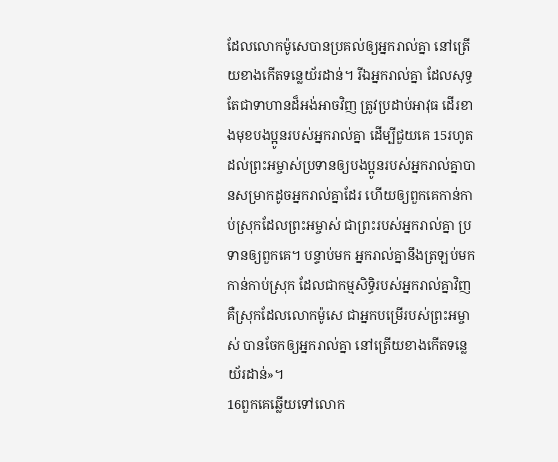ដែលលោកម៉ូសេបានប្រគល់ឲ្យអ្នករាល់គ្នា នៅត្រើយខាងកើតទន្លេយ័រដាន់។ រីឯអ្នករាល់គ្នា ដែលសុទ្ធតែជាទាហានដ៏អង់អាចវិញ ត្រូវប្រដាប់អាវុធ ដើរខាងមុខបងប្អូនរបស់អ្នករាល់គ្នា ដើម្បីជួយគេ 15រហូតដល់ព្រះអម្ចាស់ប្រទានឲ្យបងប្អូនរបស់អ្នករាល់គ្នាបានសម្រាកដូចអ្នករាល់គ្នាដែរ ហើយឲ្យពួកគេកាន់កាប់ស្រុកដែលព្រះអម្ចាស់ ជាព្រះរបស់អ្នករាល់គ្នា ប្រទានឲ្យពួកគេ។ បន្ទាប់មក អ្នករាល់គ្នានឹងត្រឡប់មកកាន់កាប់ស្រុក ដែលជាកម្មសិទ្ធិរបស់អ្នករាល់គ្នាវិញ គឺស្រុកដែលលោកម៉ូសេ ជាអ្នកបម្រើរបស់ព្រះអម្ចាស់ បានចែកឲ្យអ្នករាល់គ្នា នៅត្រើយខាងកើតទន្លេយ័រដាន់»។
16ពួកគេឆ្លើយទៅលោក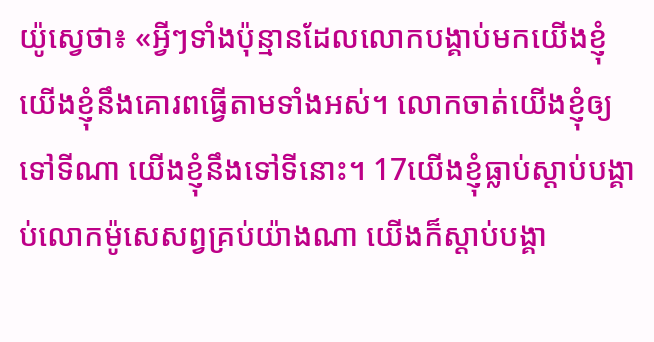យ៉ូស្វេថា៖ «អ្វីៗទាំងប៉ុន្មានដែលលោកបង្គាប់មកយើងខ្ញុំ យើងខ្ញុំនឹងគោរពធ្វើតាមទាំងអស់។ លោកចាត់យើងខ្ញុំឲ្យទៅទីណា យើងខ្ញុំនឹងទៅទីនោះ។ 17យើងខ្ញុំធ្លាប់ស្ដាប់បង្គាប់លោកម៉ូសេសព្វគ្រប់យ៉ាងណា យើងក៏ស្ដាប់បង្គា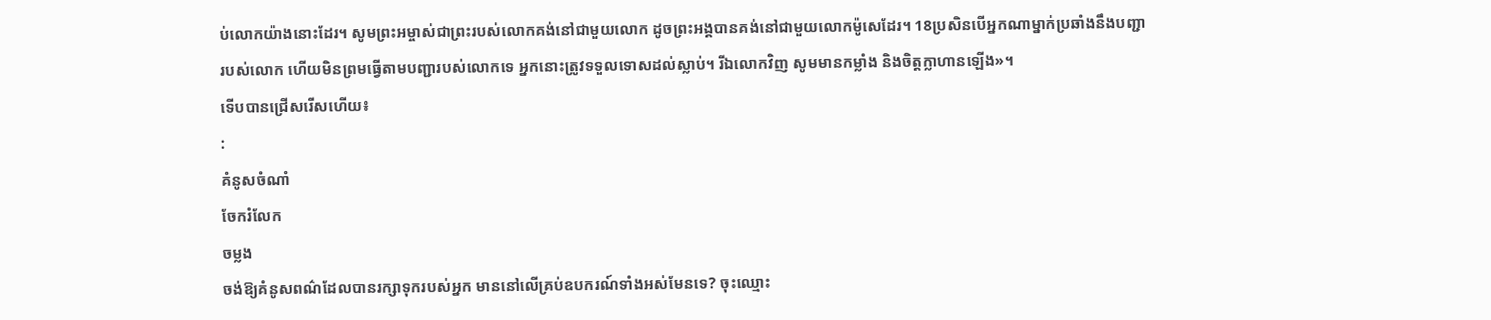ប់លោកយ៉ាងនោះដែរ។ សូមព្រះអម្ចាស់ជាព្រះរបស់លោកគង់នៅជាមួយលោក ដូចព្រះអង្គបានគង់នៅជាមួយលោកម៉ូសេដែរ។ 18ប្រសិនបើអ្នកណាម្នាក់ប្រឆាំងនឹងបញ្ជារបស់លោក ហើយមិនព្រមធ្វើតាមបញ្ជារបស់លោកទេ អ្នកនោះត្រូវទទួលទោសដល់ស្លាប់។ រីឯលោកវិញ សូមមានកម្លាំង និងចិត្តក្លាហានឡើង»។
ទើបបានជ្រើសរើសហើយ៖
:
គំនូសចំណាំ
ចែករំលែក
ចម្លង
ចង់ឱ្យគំនូសពណ៌ដែលបានរក្សាទុករបស់អ្នក មាននៅលើគ្រប់ឧបករណ៍ទាំងអស់មែនទេ? ចុះឈ្មោះ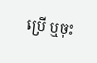ប្រើ ឬចុះ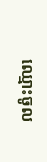ឈ្មោះចូល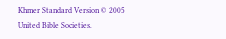Khmer Standard Version © 2005 United Bible Societies.